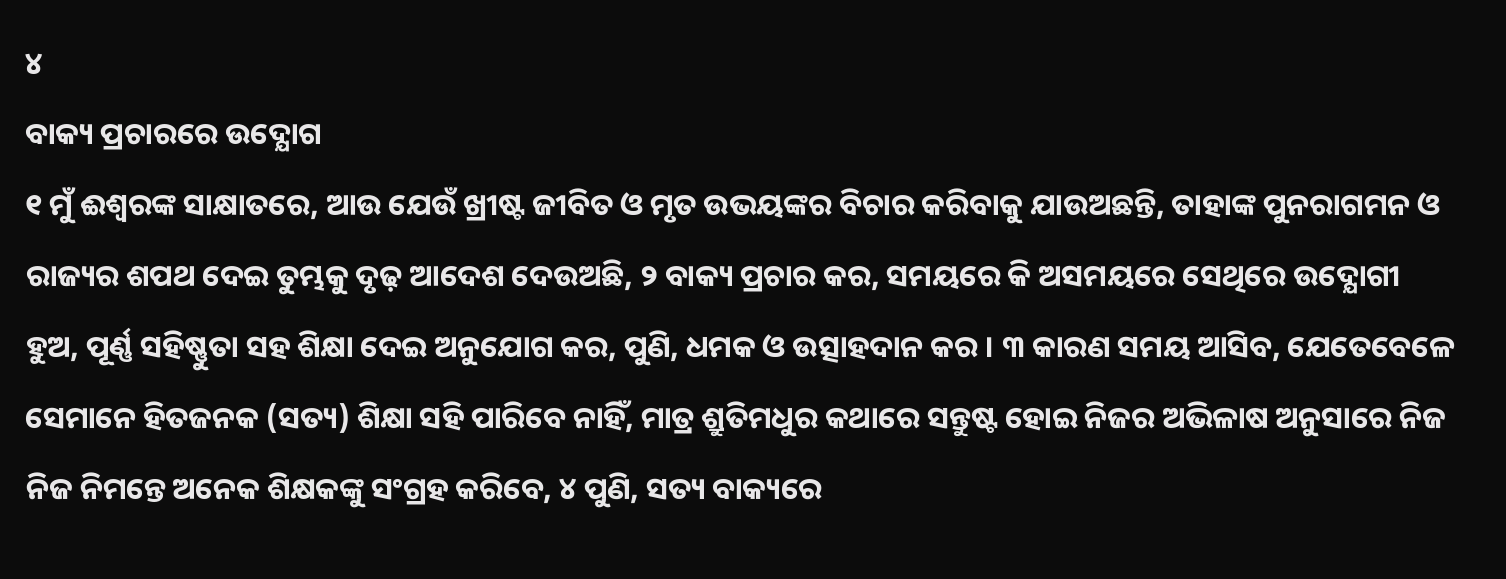୪
ବାକ୍ୟ ପ୍ରଚାରରେ ଉଦ୍ଯୋଗ
୧ ମୁଁ ଈଶ୍ୱରଙ୍କ ସାକ୍ଷାତରେ, ଆଉ ଯେଉଁ ଖ୍ରୀଷ୍ଟ ଜୀବିତ ଓ ମୃତ ଉଭୟଙ୍କର ବିଚାର କରିବାକୁ ଯାଉଅଛନ୍ତି, ତାହାଙ୍କ ପୁନରାଗମନ ଓ ରାଜ୍ୟର ଶପଥ ଦେଇ ତୁମ୍ଭକୁ ଦୃଢ଼ ଆଦେଶ ଦେଉଅଛି, ୨ ବାକ୍ୟ ପ୍ରଚାର କର, ସମୟରେ କି ଅସମୟରେ ସେଥିରେ ଉଦ୍ଯୋଗୀ ହୁଅ, ପୂର୍ଣ୍ଣ ସହିଷ୍ଣୁତା ସହ ଶିକ୍ଷା ଦେଇ ଅନୁଯୋଗ କର, ପୁଣି, ଧମକ ଓ ଉତ୍ସାହଦାନ କର । ୩ କାରଣ ସମୟ ଆସିବ, ଯେତେବେଳେ ସେମାନେ ହିତଜନକ (ସତ୍ୟ) ଶିକ୍ଷା ସହି ପାରିବେ ନାହିଁ, ମାତ୍ର ଶ୍ରୁତିମଧୁର କଥାରେ ସନ୍ତୁଷ୍ଟ ହୋଇ ନିଜର ଅଭିଳାଷ ଅନୁସାରେ ନିଜ ନିଜ ନିମନ୍ତେ ଅନେକ ଶିକ୍ଷକଙ୍କୁ ସଂଗ୍ରହ କରିବେ, ୪ ପୁଣି, ସତ୍ୟ ବାକ୍ୟରେ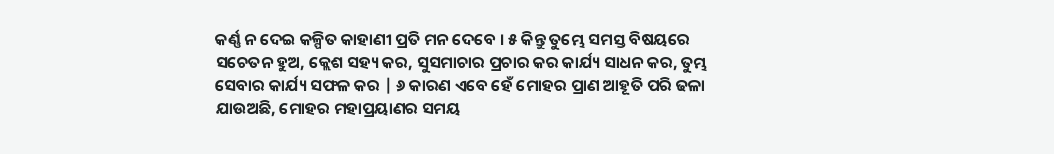କର୍ଣ୍ଣ ନ ଦେଇ କଳ୍ପିତ କାହାଣୀ ପ୍ରତି ମନ ଦେବେ । ୫ କିନ୍ତୁ ତୁମ୍ଭେ ସମସ୍ତ ବିଷୟରେ ସଚେତନ ହୁଅ, କ୍ଲେଶ ସହ୍ୟ କର, ସୁସମାଚାର ପ୍ରଚାର କର କାର୍ଯ୍ୟ ସାଧନ କର, ତୁମ୍ଭ ସେବାର କାର୍ଯ୍ୟ ସଫଳ କର | ୬ କାରଣ ଏବେ ହେଁ ମୋହର ପ୍ରାଣ ଆହୂତି ପରି ଢଳା ଯାଉଅଛି, ମୋହର ମହାପ୍ରୟାଣର ସମୟ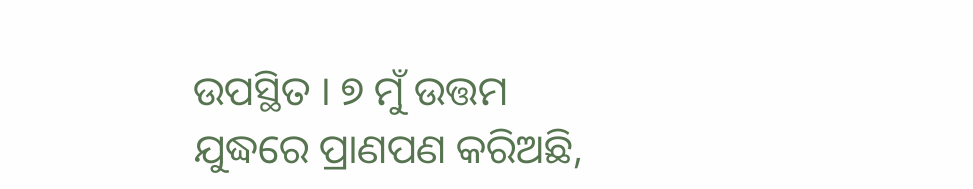ଉପସ୍ଥିତ । ୭ ମୁଁ ଉତ୍ତମ ଯୁଦ୍ଧରେ ପ୍ରାଣପଣ କରିଅଛି,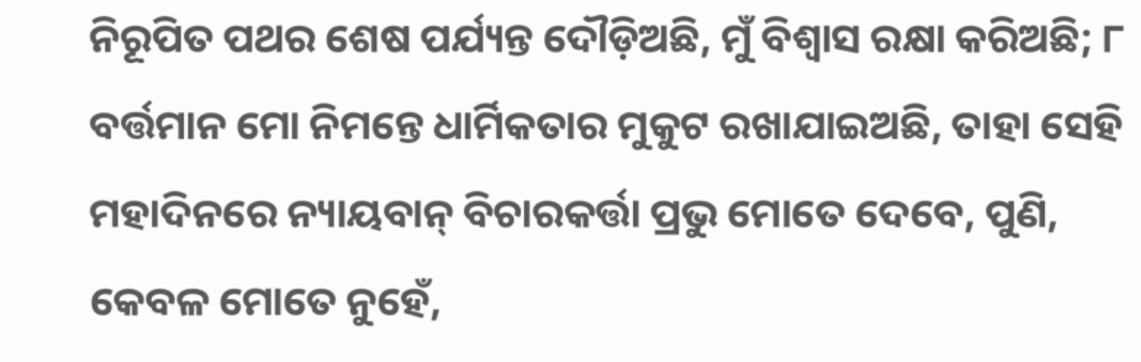ନିରୂପିତ ପଥର ଶେଷ ପର୍ଯ୍ୟନ୍ତ ଦୌଡ଼ିଅଛି, ମୁଁ ବିଶ୍ୱାସ ରକ୍ଷା କରିଅଛି; ୮ ବର୍ତ୍ତମାନ ମୋ ନିମନ୍ତେ ଧାର୍ମିକତାର ମୁକୁଟ ରଖାଯାଇଅଛି, ତାହା ସେହି ମହାଦିନରେ ନ୍ୟାୟବାନ୍ ବିଚାରକର୍ତ୍ତା ପ୍ରଭୁ ମୋତେ ଦେବେ, ପୁଣି, କେବଳ ମୋତେ ନୁହେଁ,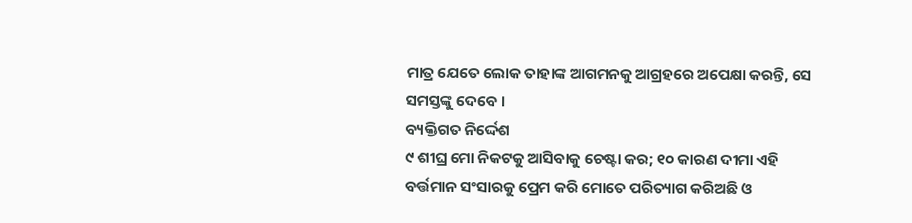ମାତ୍ର ଯେତେ ଲୋକ ତାହାଙ୍କ ଆଗମନକୁ ଆଗ୍ରହରେ ଅପେକ୍ଷା କରନ୍ତି, ସେ ସମସ୍ତଙ୍କୁ ଦେବେ ।
ବ୍ୟକ୍ତିଗତ ନିର୍ଦ୍ଦେଶ
୯ ଶୀଘ୍ର ମୋ ନିକଟକୁ ଆସିବାକୁ ଚେଷ୍ଟା କର; ୧୦ କାରଣ ଦୀମା ଏହି ବର୍ତ୍ତମାନ ସଂସାରକୁ ପ୍ରେମ କରି ମୋତେ ପରିତ୍ୟାଗ କରିଅଛି ଓ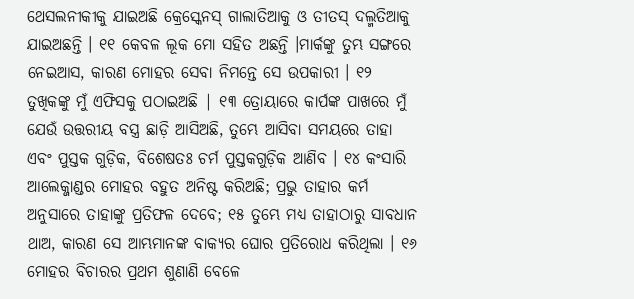ଥେସଲନୀକୀକୁ ଯାଇଅଛି କ୍ରେସ୍କେନସ୍ ଗାଲାତିଆକୁ ଓ ତୀତସ୍ ଦଲ୍ମତିଆକୁ ଯାଇଅଛନ୍ତି । ୧୧ କେବଳ ଲୂକ ମୋ ସହିତ ଅଛନ୍ତି ।ମାର୍କଙ୍କୁ ତୁମ୍ଭ ସଙ୍ଗରେ ନେଇଆସ, କାରଣ ମୋହର ସେବା ନିମନ୍ତେ ସେ ଉପକାରୀ । ୧୨ ତୁଖିକଙ୍କୁ ମୁଁ ଏଫିସକୁ ପଠାଇଅଛି | ୧୩ ତ୍ରୋୟାରେ କାର୍ପଙ୍କ ପାଖରେ ମୁଁ ଯେଉଁ ଉତ୍ତରୀୟ ବସ୍ତ୍ର ଛାଡ଼ି ଆସିଅଛି, ତୁମ୍ଭେ ଆସିବା ସମୟରେ ତାହା ଏବଂ ପୁସ୍ତକ ଗୁଡ଼ିକ, ବିଶେଷତଃ ଚର୍ମ ପୁସ୍ତକଗୁଡ଼ିକ ଆଣିବ । ୧୪ କଂସାରି ଆଲେକ୍ଜାଣ୍ଡର ମୋହର ବହୁତ ଅନିଷ୍ଟ କରିଅଛି; ପ୍ରଭୁ ତାହାର କର୍ମ ଅନୁସାରେ ତାହାଙ୍କୁ ପ୍ରତିଫଳ ଦେବେ; ୧୫ ତୁମ୍ଭେ ମଧ୍ୟ ତାହାଠାରୁ ସାବଧାନ ଥାଅ, କାରଣ ସେ ଆମ୍ଭମାନଙ୍କ ବାକ୍ୟର ଘୋର ପ୍ରତିରୋଧ କରିଥିଲା । ୧୬ ମୋହର ବିଚାରର ପ୍ରଥମ ଶୁଣାଣି ବେଳେ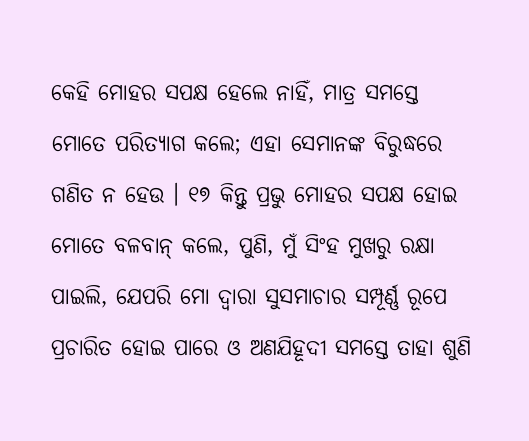କେହି ମୋହର ସପକ୍ଷ ହେଲେ ନାହିଁ, ମାତ୍ର ସମସ୍ତେ ମୋତେ ପରିତ୍ୟାଗ କଲେ; ଏହା ସେମାନଙ୍କ ବିରୁଦ୍ଧରେ ଗଣିତ ନ ହେଉ । ୧୭ କିନ୍ତୁ ପ୍ରଭୁ ମୋହର ସପକ୍ଷ ହୋଇ ମୋତେ ବଳବାନ୍ କଲେ, ପୁଣି, ମୁଁ ସିଂହ ମୁଖରୁ ରକ୍ଷା ପାଇଲି, ଯେପରି ମୋ ଦ୍ୱାରା ସୁସମାଚାର ସମ୍ପୂର୍ଣ୍ଣ ରୂପେ ପ୍ରଚାରିତ ହୋଇ ପାରେ ଓ ଅଣଯିହୂଦୀ ସମସ୍ତେ ତାହା ଶୁଣି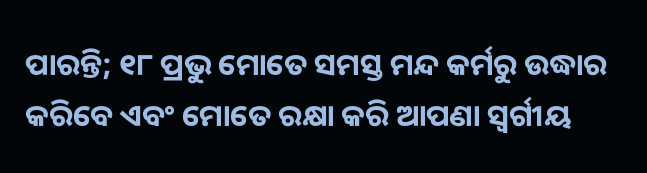ପାରନ୍ତି; ୧୮ ପ୍ରଭୁ ମୋତେ ସମସ୍ତ ମନ୍ଦ କର୍ମରୁ ଉଦ୍ଧାର କରିବେ ଏବଂ ମୋତେ ରକ୍ଷା କରି ଆପଣା ସ୍ୱର୍ଗୀୟ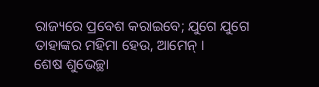ରାଜ୍ୟରେ ପ୍ରବେଶ କରାଇବେ; ଯୁଗେ ଯୁଗେ ତାହାଙ୍କର ମହିମା ହେଉ, ଆମେନ୍ ।
ଶେଷ ଶୁଭେଚ୍ଛା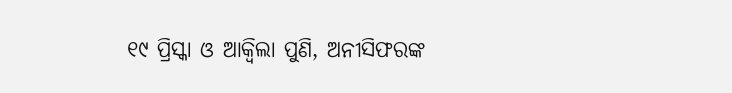୧୯ ପ୍ରିସ୍କା ଓ ଆକ୍ୱିଲା ପୁଣି, ଅନୀସିଫରଙ୍କ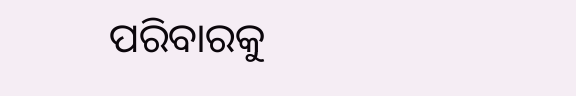ପରିବାରକୁ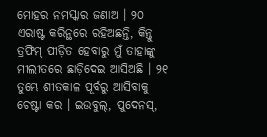ମୋହର ନମସ୍କାର ଜଣାଅ । ୨୦ ଏରାଷ୍ଟ କରିନ୍ଥରେ ରହିଅଛନ୍ତି, କିନ୍ତୁ ତ୍ରଫିମ୍ ପୀଡ଼ିତ ହେବାରୁ ମୁଁ ତାହାଙ୍କୁ ମୀଲୀତରେ ଛାଡ଼ିଦେଇ ଆସିଅଛି । ୨୧ ତୁମ୍ଭେ ଶୀତକାଳ ପୂର୍ବରୁ ଆସିବାକୁ ଚେଷ୍ଟା କର । ଇଉବୁଲ୍, ପୁଦେନସ୍,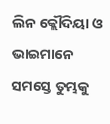ଲିନ କ୍ଲୌଦିୟା ଓ ଭାଇମାନେ ସମସ୍ତେ ତୁମ୍ଭକୁ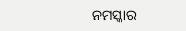ନମସ୍କାର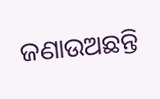ଜଣାଉଅଛନ୍ତି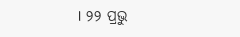। ୨୨ ପ୍ରଭୁ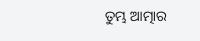ତୁମ୍ଭ ଆତ୍ମାର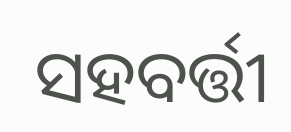ସହବର୍ତ୍ତୀ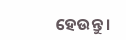ହେଉନ୍ତୁ ।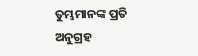ତୁମ୍ଭମାନଙ୍କ ପ୍ରତି ଅନୁଗ୍ରହ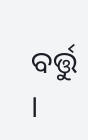ବର୍ତ୍ତୁ ।